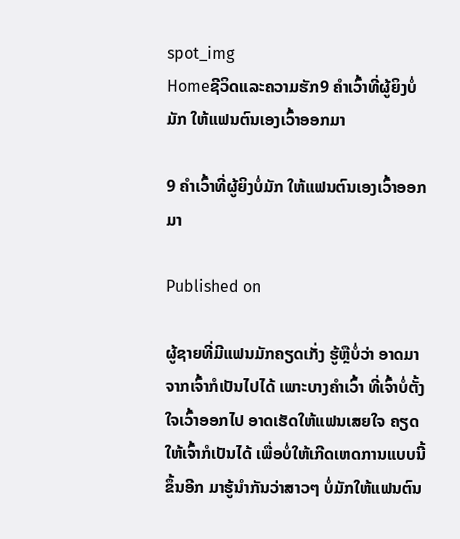spot_img
Homeຊີວິດແລະຄວາມຮັກ9 ຄໍາເວົ້າທີ່ຜູ້ຍິງບໍ່ມັກ ໃຫ້ແຟນຕົນເອງເວົ້າອອກມາ

9 ຄໍາເວົ້າທີ່ຜູ້ຍິງບໍ່ມັກ ໃຫ້ແຟນຕົນເອງເວົ້າອອກມາ

Published on

ຜູ້ຊາຍທີ່ມີແຟນມັກຄຽດເກັ່ງ ຮູ້ຫຼືບໍ່ວ່າ ອາດມາຈາກເຈົ້າກໍເປັນໄປໄດ້ ເພາະບາງຄຳເວົ້າ ທີ່ເຈົ້າບໍ່ຕັ້ງໃຈເວົ້າອອກໄປ ອາດເຮັດໃຫ້ແຟນເສຍໃຈ ຄຽດໃຫ້ເຈົ້າກໍເປັນໄດ້ ເພື່ອບໍ່ໃຫ້ເກີດເຫດການແບບນີ້ຂຶ້ນອີກ ມາຮູ້ນຳກັນວ່າສາວໆ ບໍ່ມັກໃຫ້ແຟນຕົນ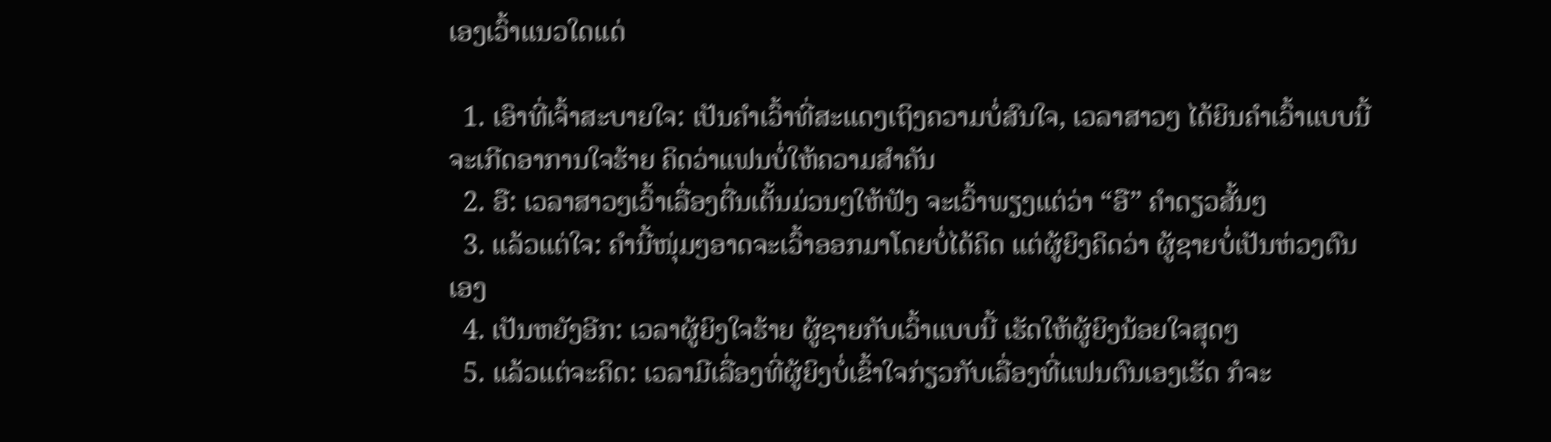ເອງເວົ້າແນວໃດແດ່

  1. ເອົາທີ່ເຈົ້າສະບາຍໃຈ: ເປັນຄຳເວົ້າທີ່ສະແດງເຖິງຄວາມບໍ່ສົນໃຈ, ເວລາສາວໆ ໄດ້ຍິນຄຳເວົ້າແບບນີ້ ຈະເກີດອາການໃຈຮ້າຍ ຄິດວ່າແຟນບໍ່ໃຫ້ຄວາມສຳຄັນ
  2. ອື: ເວລາສາວໆເວົ້າເລື່ອງຕື່ນເຕັ້ນມ່ວນໆໃຫ້ຟັງ ຈະເວົ້າພຽງແຕ່ວ່າ “ອື” ຄຳດຽວສັ້ນໆ
  3. ແລ້ວແຕ່ໃຈ: ຄຳນີ້ໜຸ່ມໆອາດຈະເວົ້າອອກມາໂດຍບໍ່ໄດ້ຄິດ ແຕ່ຜູ້ຍິງຄິດວ່າ ຜູ້ຊາຍບໍ່ເປັນຫ່ວງຕົນເອງ
  4. ເປັນຫຍັງອີກ: ເວລາຜູ້ຍິງໃຈຮ້າຍ ຜູ້ຊາຍກັບເວົ້າແບບນີ້ ເຮັດໃຫ້ຜູ້ຍິງນ້ອຍໃຈສຸດໆ
  5. ແລ້ວແຕ່ຈະຄິດ: ເວລາມີເລື່ອງທີ່ຜູ້ຍິງບໍ່ເຂົ້າໃຈກ່ຽວກັບເລື່ອງທີ່ແຟນຕົນເອງເຮັດ ກໍຈະ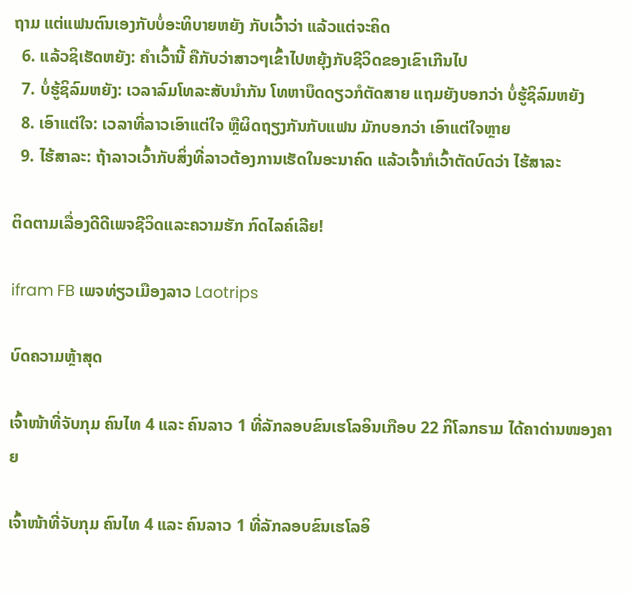ຖາມ ແຕ່ແຟນຕົນເອງກັບບໍ່ອະທິບາຍຫຍັງ ກັບເວົ້າວ່າ ແລ້ວແຕ່ຈະຄິດ
  6. ແລ້ວຊິເຮັດຫຍັງ: ຄຳເວົ້ານີ້ ຄືກັບວ່າສາວໆເຂົ້າໄປຫຍຸ້ງກັບຊີວິດຂອງເຂົາເກີນໄປ
  7. ບໍ່ຮູ້ຊິລົມຫຍັງ: ເວລາລົມໂທລະສັບນຳກັນ ໂທຫາບຶດດຽວກໍຕັດສາຍ ແຖມຍັງບອກວ່າ ບໍ່ຮູ້ຊິລົມຫຍັງ
  8. ເອົາແຕ່ໃຈ: ເວລາທີ່ລາວເອົາແຕ່ໃຈ ຫຼືຜິດຖຽງກັນກັບແຟນ ມັກບອກວ່າ ເອົາແຕ່ໃຈຫຼາຍ
  9. ໄຮ້ສາລະ: ຖ້າລາວເວົ້າກັບສິ່ງທີ່ລາວຕ້ອງການເຮັດໃນອະນາຄົດ ແລ້ວເຈົ້າກໍເວົ້າຕັດບົດວ່າ ໄຮ້ສາລະ

ຕິດຕາມເລື່ອງດີດີເພຈຊີວິດແລະຄວາມຮັກ ກົດໄລຄ໌ເລີຍ!

ifram FB ເພຈທ່ຽວເມືອງລາວ Laotrips

ບົດຄວາມຫຼ້າສຸດ

ເຈົ້າໜ້າທີ່ຈັບກຸມ ຄົນໄທ 4 ແລະ ຄົນລາວ 1 ທີ່ລັກລອບຂົນເຮໂລອິນເກືອບ 22 ກິໂລກຣາມ ໄດ້ຄາດ່ານໜອງຄາຍ

ເຈົ້າໜ້າທີ່ຈັບກຸມ ຄົນໄທ 4 ແລະ ຄົນລາວ 1 ທີ່ລັກລອບຂົນເຮໂລອິ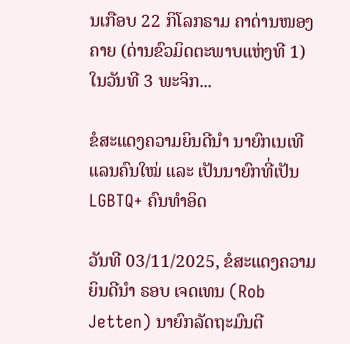ນເກືອບ 22 ກິໂລກຣາມ ຄາດ່ານໜອງຄາຍ (ດ່ານຂົວມິດຕະພາບແຫ່ງທີ 1) ໃນວັນທີ 3 ພະຈິກ...

ຂໍສະແດງຄວາມຍິນດີນຳ ນາຍົກເນເທີແລນຄົນໃໝ່ ແລະ ເປັນນາຍົກທີ່ເປັນ LGBTQ+ ຄົນທຳອິດ

ວັນທີ 03/11/2025, ຂໍສະແດງຄວາມຍິນດີນຳ ຣອບ ເຈດເທນ (Rob Jetten) ນາຍົກລັດຖະມົນຕີ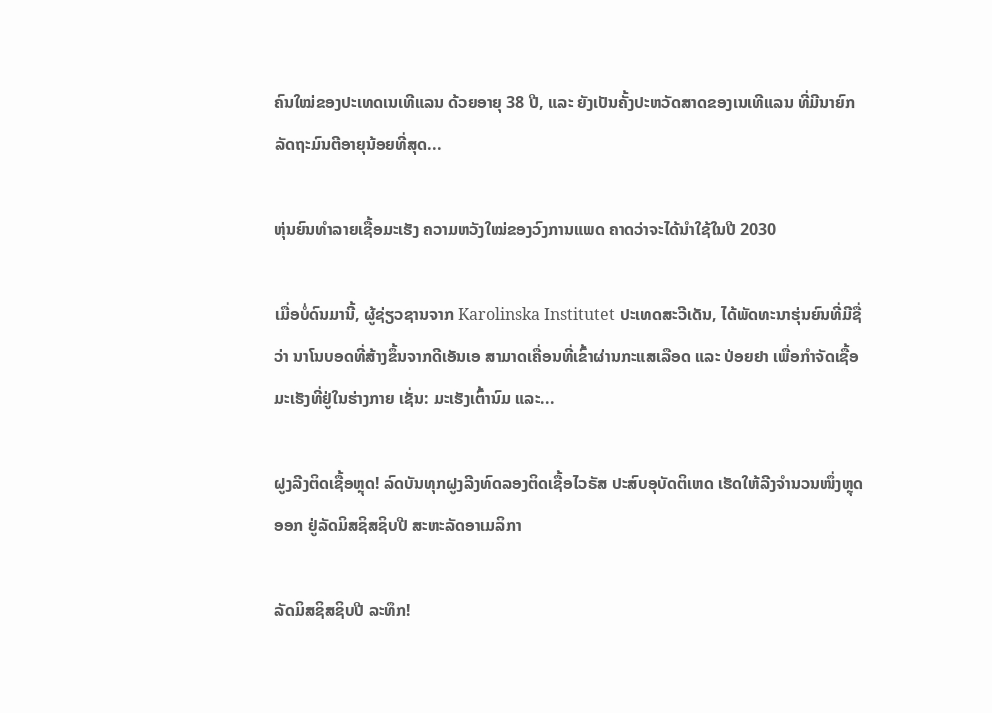ຄົນໃໝ່ຂອງປະເທດເນເທີແລນ ດ້ວຍອາຍຸ 38 ປີ, ແລະ ຍັງເປັນຄັ້ງປະຫວັດສາດຂອງເນເທີແລນ ທີ່ມີນາຍົກລັດຖະມົນຕີອາຍຸນ້ອຍທີ່ສຸດ...

ຫຸ່ນຍົນທຳລາຍເຊື້ອມະເຮັງ ຄວາມຫວັງໃໝ່ຂອງວົງການແພດ ຄາດວ່າຈະໄດ້ນໍາໃຊ້ໃນປີ 2030

ເມື່ອບໍ່ດົນມານີ້, ຜູ້ຊ່ຽວຊານຈາກ Karolinska Institutet ປະເທດສະວີເດັນ, ໄດ້ພັດທະນາຮຸ່ນຍົນທີ່ມີຊື່ວ່າ ນາໂນບອດທີ່ສ້າງຂຶ້ນຈາກດີເອັນເອ ສາມາດເຄື່ອນທີ່ເຂົ້າຜ່ານກະແສເລືອດ ແລະ ປ່ອຍຢາ ເພື່ອກຳຈັດເຊື້ອມະເຮັງທີ່ຢູ່ໃນຮ່າງກາຍ ເຊັ່ນ: ມະເຮັງເຕົ້ານົມ ແລະ...

ຝູງລີງຕິດເຊື້ອຫຼຸດ! ລົດບັນທຸກຝູງລີງທົດລອງຕິດເຊື້ອໄວຣັສ ປະສົບອຸບັດຕິເຫດ ເຮັດໃຫ້ລີງຈຳນວນໜຶ່ງຫຼຸດອອກ ຢູ່ລັດມິສຊິສຊິບປີ ສະຫະລັດອາເມລິກາ

ລັດມິສຊິສຊິບປີ ລະທຶກ!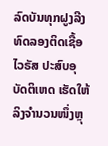ລົດບັນທຸກຝູງລີງທົດລອງຕິດເຊື້ອໄວຣັສ ປະສົບອຸບັດຕິເຫດ ເຮັດໃຫ້ລິງຈຳນວນໜຶ່ງຫຼຸ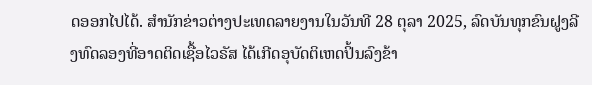ດອອກໄປໄດ້. ສຳນັກຂ່າວຕ່າງປະເທດລາຍງານໃນວັນທີ 28 ຕຸລາ 2025, ລົດບັນທຸກຂົນຝູງລີງທົດລອງທີ່ອາດຕິດເຊື້ອໄວຣັສ ໄດ້ເກີດອຸບັດຕິເຫດປິ້ນລົງຂ້າ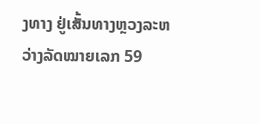ງທາງ ຢູ່ເສັ້ນທາງຫຼວງລະຫວ່າງລັດໝາຍເລກ 59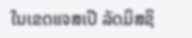ໃນເຂດແຈສເປີ ລັດມິສຊິ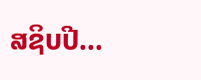ສຊິບປີ...